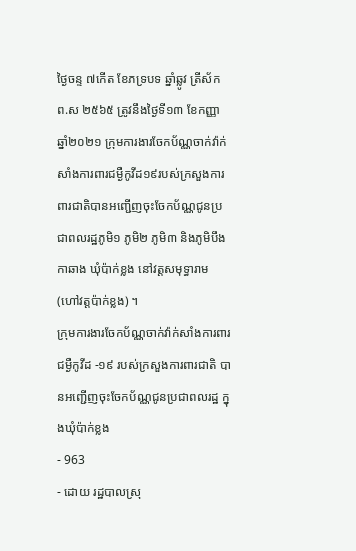ថ្ងៃចន្ទ ៧កើត ខែភទ្របទ ឆ្នាំឆ្លូវ ត្រីស័ក ព.ស ២៥៦៥ ត្រូវនឹងថ្ងៃទី១៣ ខែកញ្ញា ឆ្នាំ២០២១ ក្រុមការងារចែកប័ណ្ណចាក់វ៉ាក់សាំងការពារជម្ងឺកូវីដ១៩របស់ក្រសួងការពារជាតិបានអញ្ជើញចុះចែកប័ណ្ណជូនប្រជាពលរដ្ឋភូមិ១ ភូមិ២ ភូមិ៣ និងភូមិបឹងកាឆាង ឃុំប៉ាក់ខ្លង នៅវត្តសមុទ្ធារាម (ហៅវត្តប៉ាក់ខ្លង) ។
ក្រុមការងារចែកប័ណ្ណចាក់វ៉ាក់សាំងការពារជម្ងឺកូវីដ -១៩ របស់ក្រសួងការពារជាតិ បានអញ្ជើញចុះចែកប័ណ្ណជូនប្រជាពលរដ្ឋ ក្នុងឃុំប៉ាក់ខ្លង
- 963
- ដោយ រដ្ឋបាលស្រុ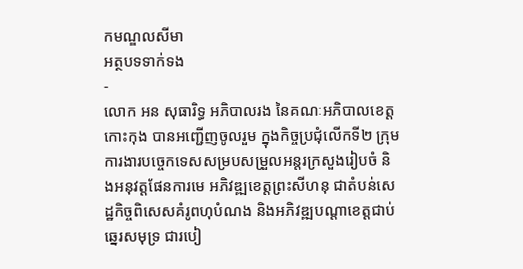កមណ្ឌលសីមា
អត្ថបទទាក់ទង
-
លោក អន សុធារិទ្ធ អភិបាលរង នៃគណៈអភិបាលខេត្តកោះកុង បានអញ្ជើញចូលរួម ក្នុងកិច្ចប្រជុំលើកទី២ ក្រុមការងារបច្ចេកទេសសម្របសម្រួលអន្តរក្រសួងរៀបចំ និងអនុវត្តផែនការមេ អភិវឌ្ឍខេត្តព្រះសីហនុ ជាតំបន់សេដ្ឋកិច្ចពិសេសគំរូពហុបំណង និងអភិវឌ្ឍបណ្តាខេត្តជាប់ឆ្នេរសមុទ្រ ជារបៀ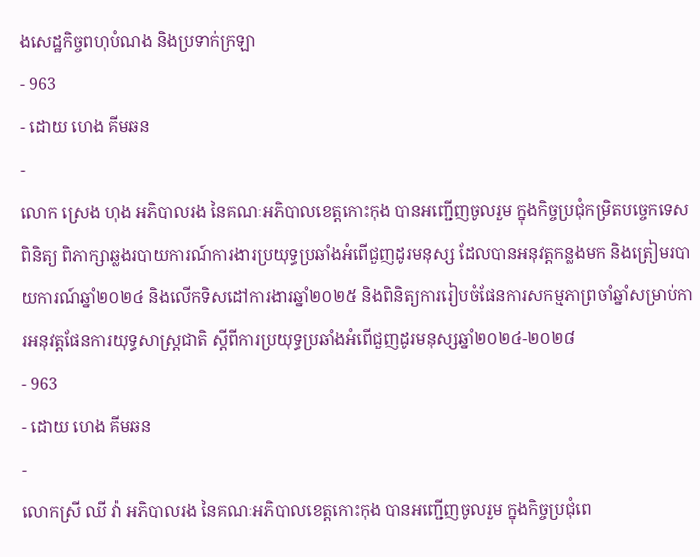ងសេដ្ឋកិច្ចពហុបំណង និងប្រទាក់ក្រឡា
- 963
- ដោយ ហេង គីមឆន
-
លោក ស្រេង ហុង អភិបាលរង នៃគណៈអភិបាលខេត្តកោះកុង បានអញ្ជើញចូលរួម ក្នុងកិច្ចប្រជុំកម្រិតបច្ចេកទេស ពិនិត្យ ពិភាក្សាឆ្លងរបាយការណ៍ការងារប្រយុទ្ធប្រឆាំងអំពើជួញដូរមនុស្ស ដែលបានអនុវត្តកន្លងមក និងត្រៀមរបាយការណ៍ឆ្នាំ២០២៤ និងលើកទិសដៅការងារឆ្នាំ២០២៥ និងពិនិត្យការរៀបចំផែនការសកម្មភាព្រចាំឆ្នាំសម្រាប់ការអនុវត្តផែនការយុទ្ធសាស្ត្រជាតិ ស្តីពីការប្រយុទ្ធប្រឆាំងអំពើជួញដូរមនុស្សឆ្នាំ២០២៤-២០២៨
- 963
- ដោយ ហេង គីមឆន
-
លោកស្រី ឈី វ៉ា អភិបាលរង នៃគណៈអភិបាលខេត្តកោះកុង បានអញ្ជើញចូលរួម ក្នុងកិច្ចប្រជុំពេ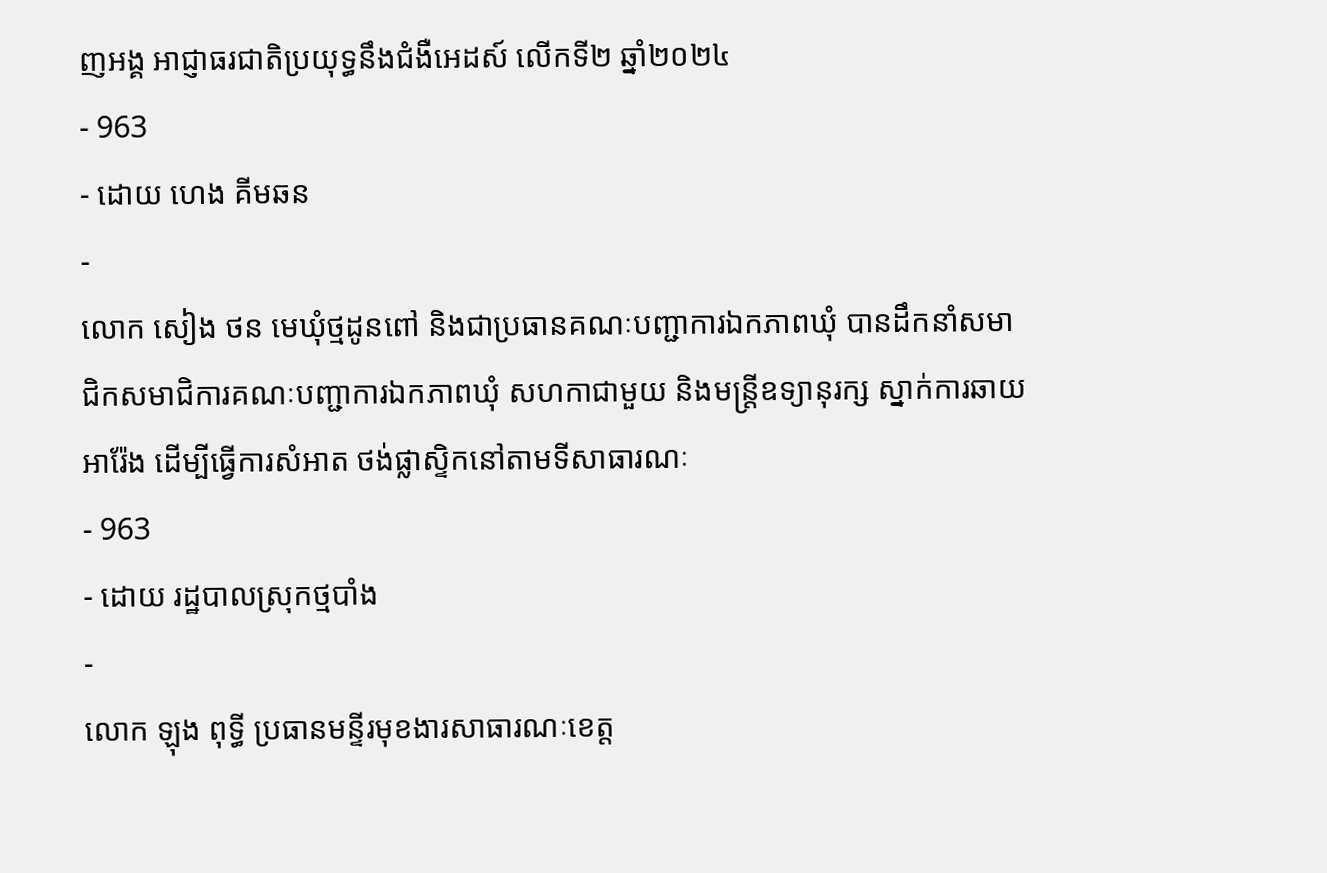ញអង្គ អាជ្ញាធរជាតិប្រយុទ្ធនឹងជំងឺអេដស៍ លើកទី២ ឆ្នាំ២០២៤
- 963
- ដោយ ហេង គីមឆន
-
លោក សៀង ថន មេឃុំថ្មដូនពៅ និងជាប្រធានគណៈបញ្ជាការឯកភាពឃុំ បានដឹកនាំសមាជិកសមាជិការគណៈបញ្ជាការឯកភាពឃុំ សហកាជាមួយ និងមន្ត្រីឧទ្យានុរក្ស ស្នាក់ការឆាយអារ៉ែង ដើម្បីធ្វើការសំអាត ថង់ផ្លាស្ទិកនៅតាមទីសាធារណៈ
- 963
- ដោយ រដ្ឋបាលស្រុកថ្មបាំង
-
លោក ឡុង ពុទ្ធី ប្រធានមន្ទីរមុខងារសាធារណៈខេត្ត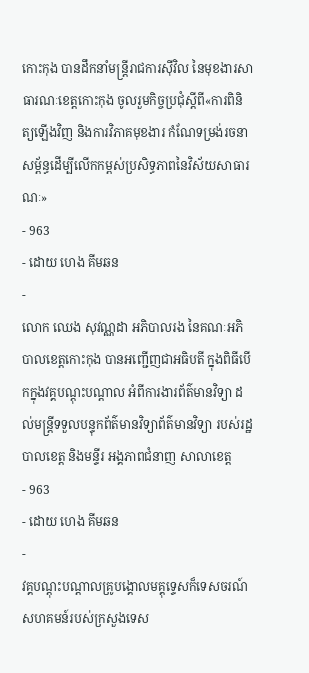កោះកុង បានដឹកនាំមន្រ្តីរាជការស៊ីវិល នៃមុខងារសាធារណៈខេត្តកោះកុង ចូលរួមកិច្ចប្រជុំស្ដីពី«ការពិនិត្យឡើងវិញ និងការវិភាគមុខងារ កំណែទម្រង់រចនាសម្ព័ន្ធដើម្បីលើកកម្ពស់ប្រសិទ្ធភាពនៃវិស័យសាធារណៈ»
- 963
- ដោយ ហេង គីមឆន
-
លោក ឈេង សុវណ្ណដា អភិបាលរង នៃគណៈអភិបាលខេត្តកោះកុង បានអញ្ជើញជាអធិបតី ក្នុងពិធីបើកក្នុងវគ្គបណ្តុះបណ្តាល អំពីការងារព័ត៌មានវិទ្យា ដល់មន្ត្រីទទួលបន្ទុកព័ត៌មានវិទ្យាព័ត៌មានវិទ្យា របស់រដ្ឋបាលខេត្ត និងមន្ទីរ អង្គភាពជំនាញ សាលាខេត្ត
- 963
- ដោយ ហេង គីមឆន
-
វគ្គបណ្តុះបណ្តាលគ្រូបង្គោលមគ្គុទេ្ទសក៏ទេសចរណ៍សហគមន៍របស់ក្រសួងទេស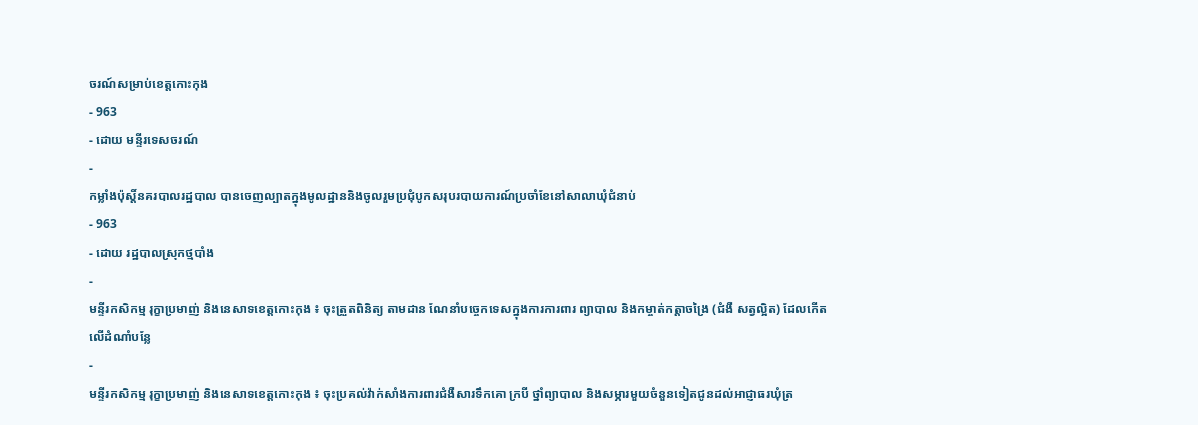ចរណ៍សម្រាប់ខេត្តកោះកុង
- 963
- ដោយ មន្ទីរទេសចរណ៍
-
កម្លាំងប៉ុស្តិ៍នគរបាលរដ្ឋបាល បានចេញល្បាតក្នុងមូលដ្ឋាននិងចូលរួមប្រជុំបូកសរុបរបាយការណ៍ប្រចាំខែនៅសាលាឃុំជំនាប់
- 963
- ដោយ រដ្ឋបាលស្រុកថ្មបាំង
-
មន្ទីរកសិកម្ម រុក្ខាប្រមាញ់ និងនេសាទខេត្តកោះកុង ៖ ចុះត្រួតពិនិត្យ តាមដាន ណែនាំបច្ចេកទេសក្នុងការការពារ ព្យាបាល និងកម្ចាត់កត្តាចង្រៃ (ជំងឺ សត្វល្អិត) ដែលកើតលើដំណាំបន្លែ
-
មន្ទីរកសិកម្ម រុក្ខាប្រមាញ់ និងនេសាទខេត្តកោះកុង ៖ ចុះប្រគល់វ៉ាក់សាំងការពារជំងឺសារទឹកគោ ក្របី ថ្នាំព្យាបាល និងសម្ភារមួយចំនួនទៀតជូនដល់អាជ្ញាធរឃុំត្រ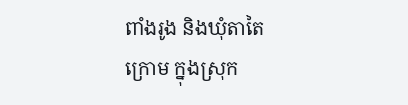ពាំងរូង និងឃុំតាតៃក្រោម ក្នុងស្រុក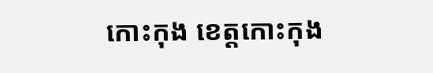កោះកុង ខេត្តកោះកុង